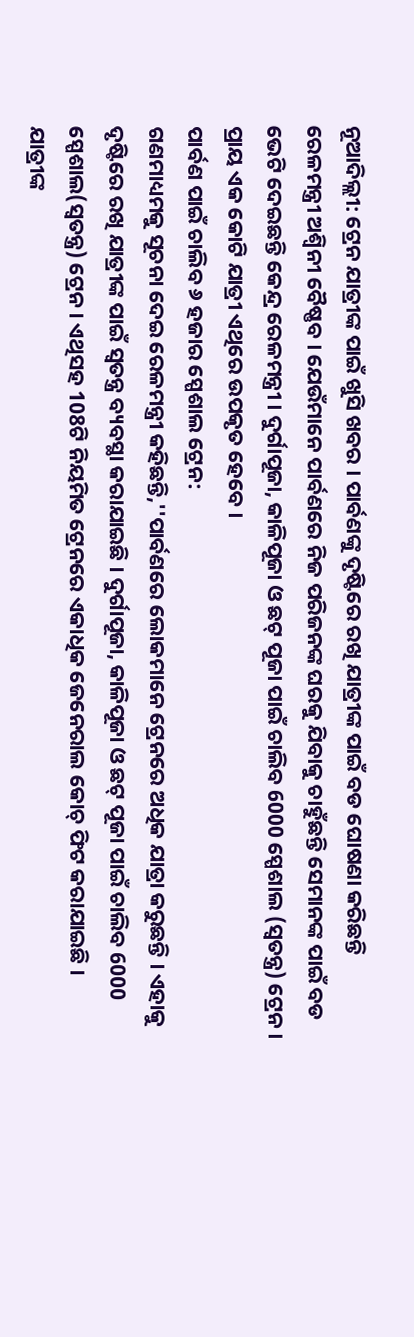ନୂଆଦିଲ୍ଲୀ: ଟ୍ରେନ ଯାତ୍ରୀଙ୍କ ପାଇଁ ଖୁସି ଖବର । ପାର୍ବଣଙ୍କୁ ଦୃଷ୍ଟିରେ ରଖି ଯାତ୍ରୀଙ୍କ ପାଇଁ ବଡ ଘୋଷଣା କରିଛନ୍ତି ରେଳମନ୍ତ୍ରୀ ଅଶ୍ବିନୀ ବୈଷ୍ଣବ । ଯେଉଁମାନେ ପାର୍ବଣରେ ନିଜ ପରିଜନଙ୍କ ଘରକୁ ଯିବାକୁ ଚାହୁଁଛନ୍ତି ସେମାନଙ୍କ ପାଇଁ ବଡ ଭେଟି ଦେଇଛନ୍ତି କେନ୍ଦ୍ର ରେଳମନ୍ତ୍ରୀ । ଦୁର୍ଗାପୂଜା, କାଳିପୂଜା ଓ ଛଟ୍ ପୂଜା ପାଇଁ ଚାଲିବ 6000 ସ୍ପେଶାଲ (ସ୍ବତନ୍ତ୍ର) ଟ୍ରେନ । ପ୍ରାୟ ଏକ କୋଟି ଯାତ୍ରୀ ଏଥିରେ ଉପକୃତ ହେବେ ।
ପାର୍ବଣ ପାଇଁ ଚାଲିବ ୬ ହଜାର ସ୍ପେଶାଲ ଟ୍ରେନ:
ଗଣମାଧ୍ୟମକୁ ସୂଚନା ଦେଇ ରେଳମନ୍ତ୍ରୀ କହିଛନ୍ତି,''ପାର୍ବଣରେ ଲୋକମାନେ ଟ୍ରେନରେ ଅଧିକ ଯାତ୍ରା କରୁଛନ୍ତି । ଏହାକୁ ଦୃଷ୍ଟିରେ ରଖି ଯାତ୍ରୀଙ୍କ ପାଇଁ ସ୍ବତନ୍ତ୍ର ବ୍ୟବସ୍ଥା କରାଯାଇଛି । ଦୁର୍ଗାପୂଜା, କାଳିପୂଜା ଓ ଛଟ୍ ପୂଜା ପାଇଁ ଚାଲିବ 6000 ସ୍ପେଶାଲ(ସ୍ବତନ୍ତ୍ର) ଟ୍ରେନ । ଏଥିସହ 108ଟି ନିୟମିତ ଟ୍ରେନରେ ଏକାଧିକ ଜେନେରାଲ କୋଚ୍ ଫିଟ କରାଯାଇଛି । ଯାତ୍ରୀଙ୍କ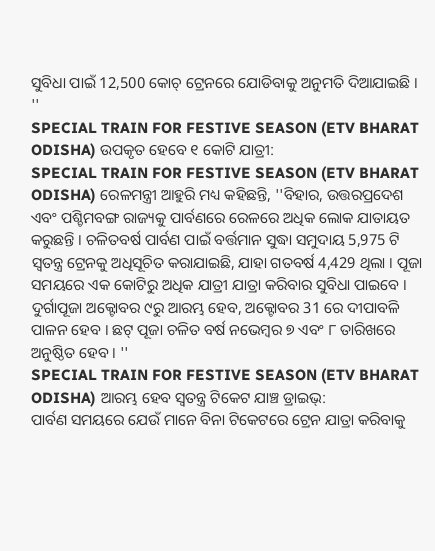ସୁବିଧା ପାଇଁ 12,500 କୋଚ୍ ଟ୍ରେନରେ ଯୋଡିବାକୁ ଅନୁମତି ଦିଆଯାଇଛି । ''
SPECIAL TRAIN FOR FESTIVE SEASON (ETV BHARAT ODISHA) ଉପକୃତ ହେବେ ୧ କୋଟି ଯାତ୍ରୀ:
SPECIAL TRAIN FOR FESTIVE SEASON (ETV BHARAT ODISHA) ରେଳମନ୍ତ୍ରୀ ଆହୁରି ମଧ୍ୟ କହିଛନ୍ତି, ''ବିହାର, ଉତ୍ତରପ୍ରଦେଶ ଏବଂ ପଶ୍ଚିମବଙ୍ଗ ରାଜ୍ୟକୁ ପାର୍ବଣରେ ରେଳରେ ଅଧିକ ଲୋକ ଯାତାୟତ କରୁଛନ୍ତି । ଚଳିତବର୍ଷ ପାର୍ବଣ ପାଇଁ ବର୍ତ୍ତମାନ ସୁଦ୍ଧା ସମୁଦାୟ 5,975 ଟି ସ୍ୱତନ୍ତ୍ର ଟ୍ରେନକୁ ଅଧିସୂଚିତ କରାଯାଇଛି, ଯାହା ଗତବର୍ଷ 4,429 ଥିଲା । ପୂଜା ସମୟରେ ଏକ କୋଟିରୁ ଅଧିକ ଯାତ୍ରୀ ଯାତ୍ରା କରିବାର ସୁବିଧା ପାଇବେ । ଦୁର୍ଗାପୂଜା ଅକ୍ଟୋବର ୯ରୁ ଆରମ୍ଭ ହେବ, ଅକ୍ଟୋବର 31 ରେ ଦୀପାବଳି ପାଳନ ହେବ । ଛଟ୍ ପୂଜା ଚଳିତ ବର୍ଷ ନଭେମ୍ବର ୭ ଏବଂ ୮ ତାରିଖରେ ଅନୁଷ୍ଠିତ ହେବ । ''
SPECIAL TRAIN FOR FESTIVE SEASON (ETV BHARAT ODISHA) ଆରମ୍ଭ ହେବ ସ୍ବତନ୍ତ୍ର ଟିକେଟ ଯାଞ୍ଚ ଡ୍ରାଇଭ୍:
ପାର୍ବଣ ସମୟରେ ଯେଉଁ ମାନେ ବିନା ଟିକେଟରେ ଟ୍ରେନ ଯାତ୍ରା କରିବାକୁ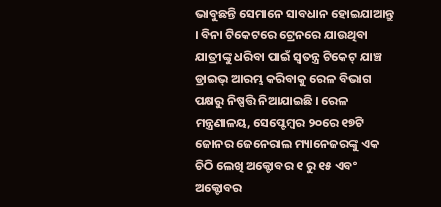ଭାବୁଛନ୍ତି ସେମାନେ ସାବଧାନ ହୋଇଯାଆନ୍ତୁ । ବିନା ଟିକେଟରେ ଟ୍ରେନରେ ଯାଉଥିବା ଯାତ୍ରୀଙ୍କୁ ଧରିବା ପାଇଁ ସ୍ବତନ୍ତ୍ର ଟିକେଟ୍ ଯାଞ୍ଚ ଡ୍ରାଇଭ୍ ଆରମ୍ଭ କରିବାକୁ ରେଳ ବିଭାଗ ପକ୍ଷରୁ ନିଷ୍ପତ୍ତି ନିଆଯାଇଛି । ରେଳ ମନ୍ତ୍ରଣାଳୟ, ସେପ୍ଟେମ୍ବର ୨୦ରେ ୧୭ଟି ଜୋନର ଜେନେରାଲ ମ୍ୟାନେଜରଙ୍କୁ ଏକ ଚିଠି ଲେଖି ଅକ୍ଟୋବର ୧ ରୁ ୧୫ ଏବଂ ଅକ୍ଟୋବର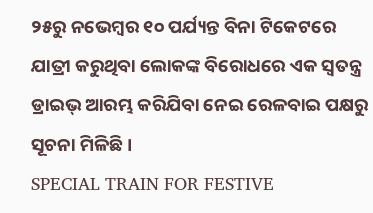୨୫ରୁ ନଭେମ୍ବର ୧୦ ପର୍ଯ୍ୟନ୍ତ ବିନା ଟିକେଟରେ ଯାତ୍ରୀ କରୁଥିବା ଲୋକଙ୍କ ବିରୋଧରେ ଏକ ସ୍ୱତନ୍ତ୍ର ଡ୍ରାଇଭ୍ ଆରମ୍ଭ କରିଯିବା ନେଇ ରେଳବାଇ ପକ୍ଷରୁ ସୂଚନା ମିଳିଛି ।
SPECIAL TRAIN FOR FESTIVE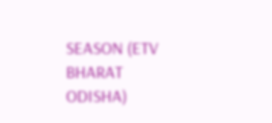SEASON (ETV BHARAT ODISHA)